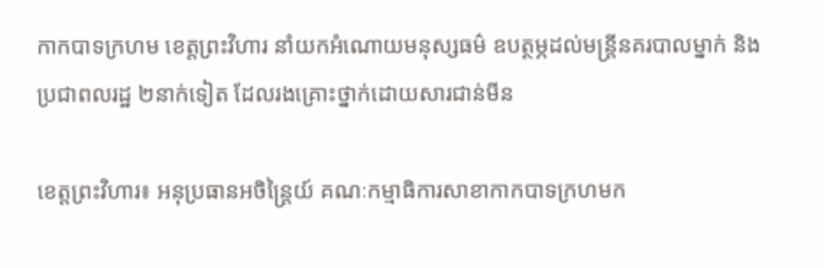កាកបាទក្រហម ខេត្តព្រះវិហារ នាំយកអំណោយមនុស្សធម៌ ឧបត្ថម្ភដល់មន្ត្រីនគរបាលម្នាក់ និងប្រជាពលរដ្ឋ ២នាក់ទៀត ដែលរងគ្រោះថ្នាក់ដោយសារជាន់មីន

ខេត្តព្រះវិហារ៖ អនុប្រធានអចិន្ត្រៃយ៍ គណៈកម្មាធិការសាខាកាកបាទក្រហមក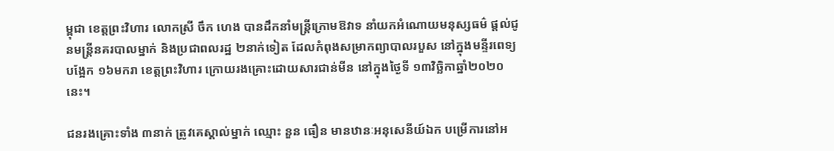ម្ពុជា ខេត្តព្រះវិហារ លោកស្រី ចឹក ហេង បានដឹកនាំមន្ត្រីក្រោមឱវាទ នាំយកអំណោយមនុស្សធម៌ ផ្តល់ជូនមន្ត្រីនគរបាលម្នាក់ និងប្រជាពលរដ្ឋ ២នាក់ទៀត ដែលកំពុងសម្រាកព្យាបាលរបួស នៅក្នុងមន្ទីរពេទ្យបង្អែក ១៦មករា ខេត្តព្រះវិហារ ក្រោយរងគ្រោះដោយសារជាន់មីន នៅក្នុងថ្ងៃទី ១៣វិច្ឆិកាឆ្នាំ២០២០នេះ។

ជនរងគ្រោះទាំង ៣នាក់ ត្រូវគេស្គាល់ម្នាក់ ឈ្មោះ នួន ធឿន មានឋានៈអនុសេនីយ៍ឯក បម្រើការនៅអ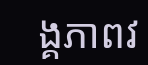ង្គភាពវ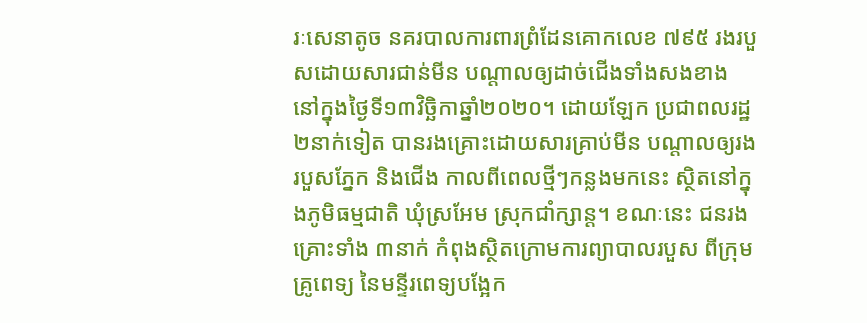រៈសេនាតូច នគរបាលការពារព្រំដែនគោកលេខ ៧៩៥ រងរបួសដោយសារជាន់មីន បណ្តាលឲ្យដាច់ជើងទាំងសងខាង នៅក្នុងថ្ងៃទី១៣វិច្ឆិកាឆ្នាំ២០២០។ ដោយឡែក ប្រជាពលរដ្ឋ ២នាក់ទៀត បានរងគ្រោះដោយសារគ្រាប់មីន បណ្តាលឲ្យរងរបួសភ្នែក និងជើង កាលពីពេលថ្មីៗកន្លងមកនេះ ស្ថិតនៅក្នុងភូមិធម្មជាតិ ឃុំស្រអែម ស្រុកជាំក្សាន្ត។ ខណៈនេះ ជនរងគ្រោះទាំង ៣នាក់ កំពុងស្ថិតក្រោមការព្យាបាលរបួស ពីក្រុមគ្រូពេទ្យ នៃមន្ទីរពេទ្យបង្អែក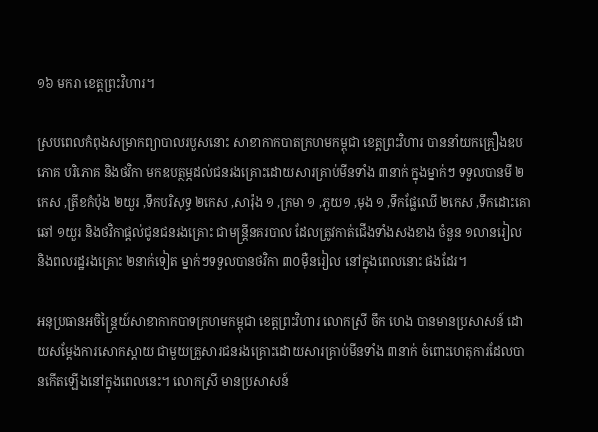១៦ មករា ខេត្តព្រះវិហារ។

ស្របពេលកំពុងសម្រាកព្យាបាលរបួសនោះ សាខាកាកបាតក្រហមកម្ពុជា ខេត្តព្រះវិហារ បាននាំយកគ្រឿងឧបភោគ បរិភោគ និងថវិកា មកឧបត្ថម្ភដល់ជនរងគ្រោះដោយសារគ្រាប់មីនទាំង ៣នាក់ ក្នុងម្នាក់ៗ ទទួលបានមី ២កេស ,ត្រីខកំប៉ុង ២យួរ ,ទឹកបរិសុទ្ធ ២កេស ,សារ៉ុង ១ ,ក្រមា ១ ,ភួយ១ ,មុង ១ ,ទឹកផ្លែឈើ ២កេស ,ទឹកដោះគោឆៅ ១យួរ និងថវិកាផ្តល់ជូនជនរងគ្រោះ ជាមន្ត្រីនគរបាល ដែលត្រូវកាត់ជើងទាំងសងខាង ចំនួន ១លានរៀល និងពលរដ្ឋរងគ្រោះ ២នាក់ទៀត ម្នាក់ៗទទួលបានថវិកា ៣០ម៉ឺនរៀល នៅក្នុងពេលនោះ ផងដែរ។

អនុប្រធានអចិន្ត្រៃយ៍សាខាកាកបាទក្រហមកម្ពុជា ខេត្តព្រះវិហារ លោកស្រី ចឹក ហេង បានមានប្រសាសន៍ ដោយសម្តែងការសោកស្តាយ ជាមួយគ្រួសារជនរងគ្រោះដោយសារគ្រាប់មីនទាំង ៣នាក់ ចំពោះហេតុការដែលបានកើតឡើងនៅក្នុងពេលនេះ។ លោកស្រី មានប្រសាសន៍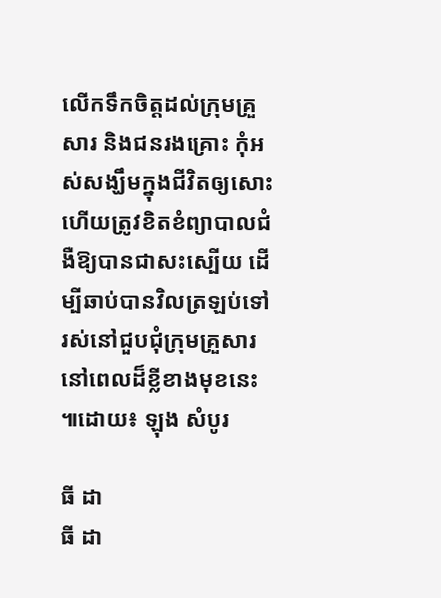លើកទឹកចិត្តដល់ក្រុមគ្រួសារ និងជនរងគ្រោះ កុំអស់សង្ឃឹមក្នុងជីវិតឲ្យសោះ ហើយត្រូវខិតខំព្យាបាលជំងឺឱ្យបានជាសះស្បើយ ដើម្បីឆាប់បានវិលត្រឡប់ទៅរស់នៅជួបជុំក្រុមគ្រួសារ នៅពេលដ៏ខ្លីខាងមុខនេះ ៕ដោយ៖ ឡុង សំបូរ

ធី ដា
ធី ដា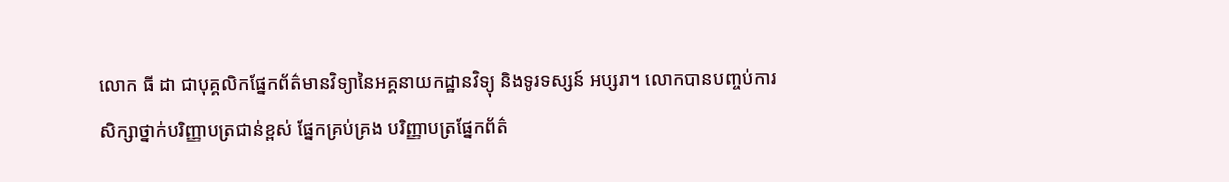លោក ធី ដា ជាបុគ្គលិកផ្នែកព័ត៌មានវិទ្យានៃអគ្គនាយកដ្ឋានវិទ្យុ និងទូរទស្សន៍ អប្សរា។ លោកបានបញ្ចប់ការសិក្សាថ្នាក់បរិញ្ញាបត្រជាន់ខ្ពស់ ផ្នែកគ្រប់គ្រង បរិញ្ញាបត្រផ្នែកព័ត៌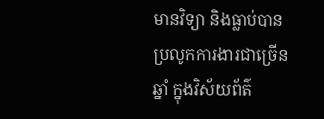មានវិទ្យា និងធ្លាប់បានប្រលូកការងារជាច្រើនឆ្នាំ ក្នុងវិស័យព័ត៌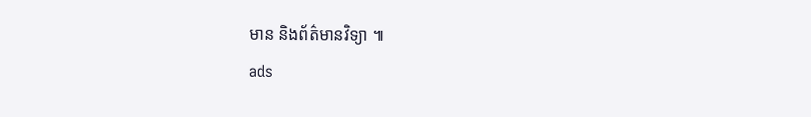មាន និងព័ត៌មានវិទ្យា ៕
ads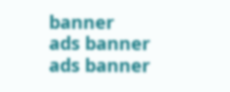banner
ads banner
ads banner